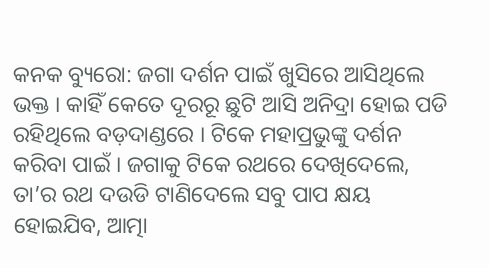କନକ ବ୍ୟୁରୋ: ଜଗା ଦର୍ଶନ ପାଇଁ ଖୁସିରେ ଆସିଥିଲେ ଭକ୍ତ । କାହିଁ କେତେ ଦୂରରୂ ଛୁଟି ଆସି ଅନିଦ୍ରା ହୋଇ ପଡି ରହିଥିଲେ ବଡ଼ଦାଣ୍ଡରେ । ଟିକେ ମହାପ୍ରଭୁଙ୍କୁ ଦର୍ଶନ କରିବା ପାଇଁ । ଜଗାକୁ ଟିକେ ରଥରେ ଦେଖିଦେଲେ, ତା’ର ରଥ ଦଉଡି ଟାଣିଦେଲେ ସବୁ ପାପ କ୍ଷୟ ହୋଇଯିବ, ଆତ୍ମା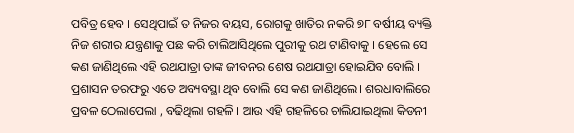ପବିତ୍ର ହେବ । ସେଥିପାଇଁ ତ ନିଜର ବୟସ, ରୋଗକୁ ଖାତିର ନକରି ୭୮ ବର୍ଷୀୟ ବ୍ୟକ୍ତି ନିଜ ଶରୀର ଯନ୍ତ୍ରଣାକୁ ପଛ କରି ଚାଲିଆସିଥିଲେ ପୁରୀକୁ ରଥ ଟାଣିବାକୁ । ହେଲେ ସେ କଣ ଜାଣିଥିଲେ ଏହି ରଥଯାତ୍ରା ତାଙ୍କ ଜୀବନର ଶେଷ ରଥଯାତ୍ରା ହୋଇଯିବ ବୋଲି । ପ୍ରଶାସନ ତରଫରୁ ଏତେ ଅବ୍ୟବସ୍ଥା ଥିବ ବୋଲି ସେ କଣ ଜାଣିଥିଲେ। ଶରଧାବାଲିରେ ପ୍ରବଳ ଠେଲାପେଲା , ବଢିଥିଲା ଗହଳି । ଆଉ ଏହି ଗହଳିରେ ଚାଲିଯାଇଥିଲା କିଡନୀ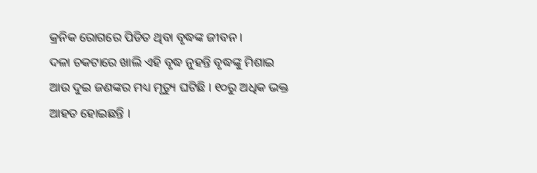କ୍ରନିକ ରୋଗରେ ପିଡିତ ଥିବା ବୃଦ୍ଧଙ୍କ ଜୀବନ ।
ଦଳା ଚକଟାରେ ଖାଲି ଏହି ବୃଦ୍ଧ ନୁହନ୍ତି ବୃଦ୍ଧଙ୍କୁ ମିଶାଇ ଆଉ ଦୁଇ ଜଣଙ୍କର ମଧ୍ୟ ମୃତ୍ୟୁ ଘଟିଛି । ୧୦ରୁ ଅଧିକ ଭକ୍ତ ଆହତ ହୋଇଛନ୍ତି ।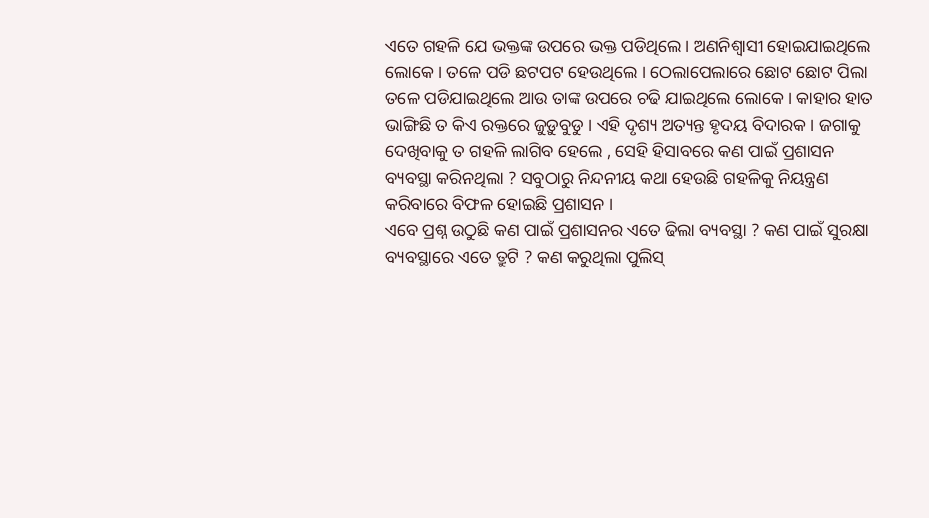ଏତେ ଗହଳି ଯେ ଭକ୍ତଙ୍କ ଉପରେ ଭକ୍ତ ପଡିଥିଲେ । ଅଣନିଶ୍ବାସୀ ହୋଇଯାଇଥିଲେ ଲୋକେ । ତଳେ ପଡି ଛଟପଟ ହେଉଥିଲେ । ଠେଲାପେଲାରେ ଛୋଟ ଛୋଟ ପିଲା ତଳେ ପଡିଯାଇଥିଲେ ଆଉ ତାଙ୍କ ଉପରେ ଚଢି ଯାଇଥିଲେ ଲୋକେ । କାହାର ହାତ ଭାଙ୍ଗିଛି ତ କିଏ ରକ୍ତରେ ଜୁଡ଼ୁବୁଡୁ । ଏହି ଦୃଶ୍ୟ ଅତ୍ୟନ୍ତ ହୃଦୟ ବିଦାରକ । ଜଗାକୁ ଦେଖିବାକୁ ତ ଗହଳି ଲାଗିବ ହେଲେ , ସେହି ହିସାବରେ କଣ ପାଇଁ ପ୍ରଶାସନ ବ୍ୟବସ୍ଥା କରିନଥିଲା ? ସବୁଠାରୁ ନିନ୍ଦନୀୟ କଥା ହେଉଛି ଗହଳିକୁ ନିୟନ୍ତ୍ରଣ କରିବାରେ ବିଫଳ ହୋଇଛି ପ୍ରଶାସନ ।
ଏବେ ପ୍ରଶ୍ନ ଉଠୁଛି କଣ ପାଇଁ ପ୍ରଶାସନର ଏତେ ଢିଲା ବ୍ୟବସ୍ଥା ? କଣ ପାଇଁ ସୁରକ୍ଷା ବ୍ୟବସ୍ଥାରେ ଏତେ ତ୍ରୁଟି ? କଣ କରୁଥିଲା ପୁଲିସ୍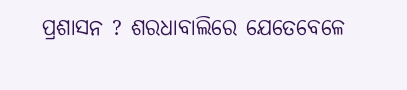ପ୍ରଶାସନ ? ଶରଧାବାଲିରେ ଯେତେବେଳେ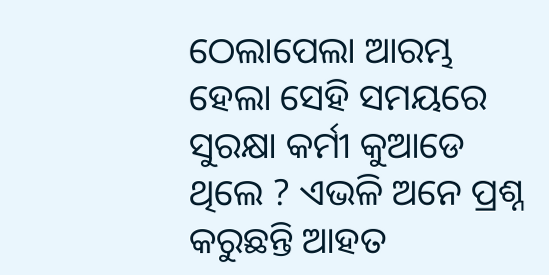ଠେଲାପେଲା ଆରମ୍ଭ ହେଲା ସେହି ସମୟରେ ସୁରକ୍ଷା କର୍ମୀ କୁଆଡେ ଥିଲେ ? ଏଭଳି ଅନେ ପ୍ରଶ୍ନ କରୁଛନ୍ତି ଆହତ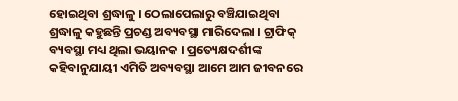ହୋଇଥିବା ଶ୍ରଦ୍ଧାଳୁ । ଠେଲାପେଲାରୁ ବଞ୍ଚିଯାଇଥିବା ଶ୍ରଦ୍ଧାଳୁ କହୁଛନ୍ତି ପ୍ରଚଣ୍ଡ ଅବ୍ୟବସ୍ଥା ମାରିଦେଲା । ଟ୍ରାଫିକ୍ ବ୍ୟବସ୍ଥା ମଧ୍ୟ ଥିଲା ଭୟାନକ । ପ୍ରତ୍ୟେକ୍ଷଦର୍ଶୀଙ୍କ କହିବାନୁଯାୟୀ ଏମିତି ଅବ୍ୟବସ୍ଥା ଆମେ ଆମ ଜୀବନରେ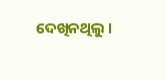ଦେଖିନଥିଲୁ ।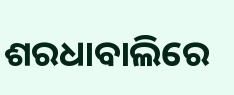ଶରଧାବାଲିରେ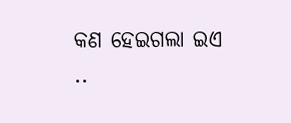କଣ ହେଇଗଲା ଇଏ ..